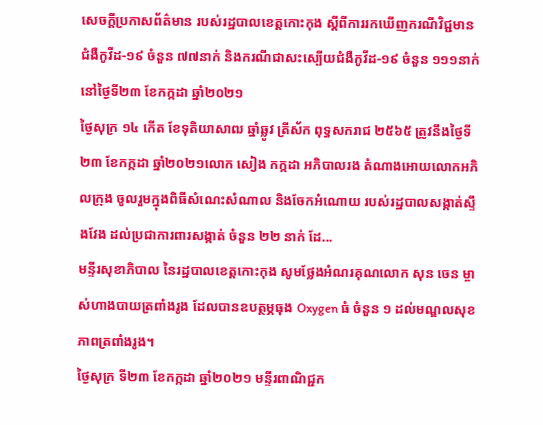សេចក្តីប្រកាសព័ត៌មាន របស់រដ្ឋបាលខេត្តកោះកុង ស្តីពីការរកឃើញករណីវិជ្ជមានជំងឺកូវីដ-១៩ ចំនួន ៧៧នាក់ និងករណីជាសះស្បើយជំងឺកូវីដ-១៩ ចំនួន ១១១នាក់ នៅថ្ងៃទី២៣ ខែកក្កដា ឆ្នាំ២០២១
ថ្ងៃសុក្រ ១៤ កើត ខែទុតិយាសាឍ ឆ្នាំឆ្លូវ ត្រីស័ក ពុទ្ធសករាជ ២៥៦៥ ត្រូវនឹងថ្ងៃទី២៣ ខែកក្កដា ឆ្នាំ២០២១លោក សៀង កក្កដា អភិបាលរង តំណាងអោយលោកអភិលក្រុង ចូលរួមក្នុងពិធីសំណេះសំណាល និងចែកអំណោយ របស់រដ្ឋបាលសង្កាត់ស្ទឹងវែង ដល់ប្រជាការពារសង្កាត់ ចំនួន ២២ នាក់ ដែ...
មន្ទីរសុខាភិបាល នៃរដ្ឋបាលខេត្តកោះកុង សូមថ្លែងអំណរគុណលោក សុន ចេន ម្ចាស់ហាងបាយត្រពាំងរូង ដែលបានឧបត្ថម្ភធុង Oxygen ធំ ចំនួន ១ ដល់មណ្ឌលសុខភាពត្រពាំងរូង។
ថ្ងៃសុក្រ ទី២៣ ខែកក្កដា ឆ្នាំ២០២១ មន្ទីរពាណិជ្ជក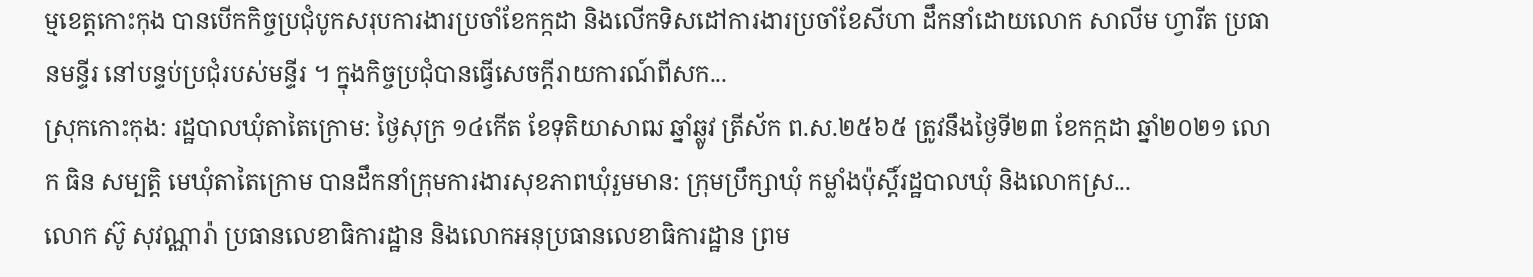ម្មខេត្តកោះកុង បានបើកកិច្ចប្រជុំបូកសរុបការងារប្រចាំខែកក្កដា និងលើកទិសដៅការងារប្រចាំខែសីហា ដឹកនាំដោយលោក សាលីម ហ្វារីត ប្រធានមន្ទីរ នៅបន្ទប់ប្រជុំរបស់មន្ទីរ ។ ក្នុងកិច្ចប្រជុំបានធ្វើសេចក្តីរាយការណ៍ពីសក...
ស្រុកកោះកុង: រដ្ឋបាលឃុំតាតៃក្រោម: ថ្ងៃសុក្រ ១៤កើត ខែទុតិយាសាឍ ឆ្នាំឆ្លូវ ត្រីស័ក ព.ស.២៥៦៥ ត្រូវនឹងថ្ងៃទី២៣ ខែកក្កដា ឆ្នាំ២០២១ លោក ធិន សម្បត្តិ មេឃុំតាតៃក្រោម បានដឹកនាំក្រុមការងារសុខភាពឃុំរួមមាន: ក្រុមប្រឹក្សាឃុំ កម្លាំងប៉ុស្តិ៍រដ្ឋបាលឃុំ និងលោកស្រ...
លោក ស៊ូ សុវណ្ណារ៉ា ប្រធានលេខាធិការដ្ឋាន និងលោកអនុប្រធានលេខាធិការដ្ឋាន ព្រម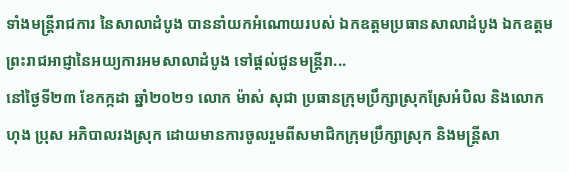ទាំងមន្ត្រីរាជការ នៃសាលាដំបូង បាននាំយកអំណោយរបស់ ឯកឧត្ដមប្រធានសាលាដំបូង ឯកឧត្ដមព្រះរាជអាជ្ញានៃអយ្យការអមសាលាដំបូង ទៅផ្តល់ជូនមន្ត្រីរា...
នៅថ្ងៃទី២៣ ខែកក្កដា ឆ្នាំ២០២១ លោក ម៉ាស់ សុជា ប្រធានក្រុមប្រឹក្សាស្រុកស្រែអំបិល និងលោក ហុង ប្រុស អភិបាលរងស្រុក ដោយមានការចូលរួមពីសមាជិកក្រុមប្រឹក្សាស្រុក និងមន្រ្តីសា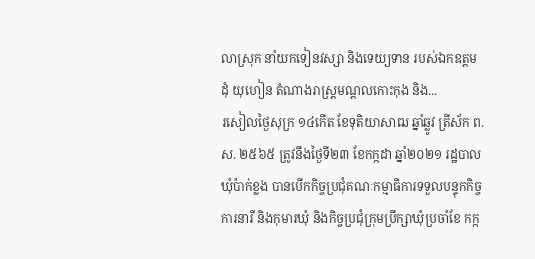លាស្រុក នាំយកទៀនវស្សា និងទេយ្យទាន របស់ឯកឧត្ដម ដុំ យុហៀន តំណាងរាស្រ្ដមណ្ដលកោះកុង និង...
រសៀលថ្ងៃសុក្រ ១៤កើត ខែទុតិយាសាឍ ឆ្នាំឆ្លូវ ត្រីស័ក ព.ស. ២៥៦៥ ត្រូវនឹងថ្ងៃទី២៣ ខែកក្កដា ឆ្នាំ២០២១ រដ្ឋបាលឃុំប៉ាក់ខ្លង បានបើកកិច្ចប្រជុំគណៈកម្មាធិការទទួលបន្ទុកកិច្ចការនារី និងកុមារឃុំ និងកិច្ចប្រជុំក្រុមប្រឹក្សាឃុំប្រចាំខែ កក្ក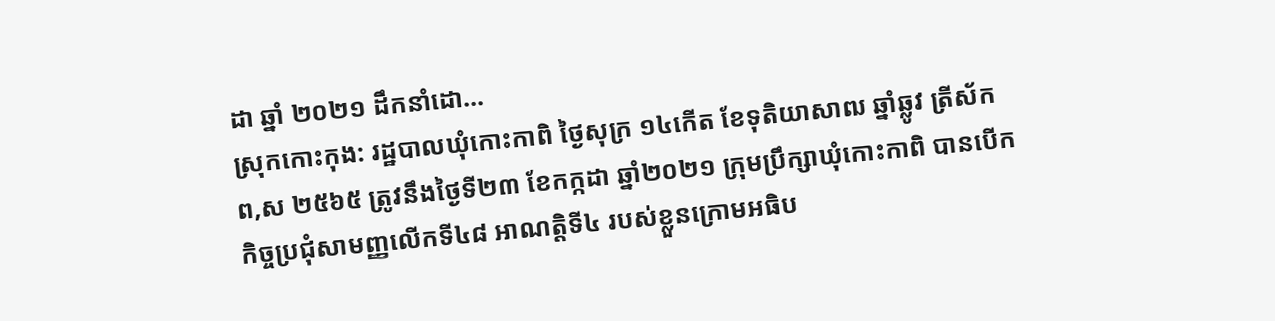ដា ឆ្នាំ ២០២១ ដឹកនាំដោ...
ស្រុកកោះកុង: រដ្ឋបាលឃុំកោះកាពិ ថ្ងៃសុក្រ ១៤កើត ខែទុតិយាសាឍ ឆ្នាំឆ្លូវ ត្រីស័ក ព,ស ២៥៦៥ ត្រូវនឹងថ្ងៃទី២៣ ខែកក្កដា ឆ្នាំ២០២១ ក្រុមប្រឹក្សាឃុំកោះកាពិ បានបើកកិច្ចប្រជុំសាមញ្ញលើកទី៤៨ អាណត្តិទី៤ របស់ខ្លួនក្រោមអធិប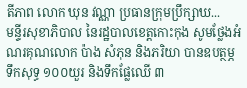តីភាព លោក ឃុន វណ្ណា ប្រធានក្រុមប្រឹក្សាឃ...
មន្ទីរសុខាភិបាល នៃរដ្ឋបាលខេត្តកោះកុង សូមថ្លែងអំណរគុណលោក ប៉ាង សំភុន និងភរិយា បានឧបត្ថម្ភ ទឹកសុទ្ធ ១០០យួរ និងទឹកផ្លែឈើ ៣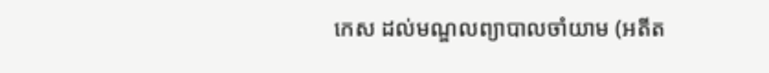កេស ដល់មណ្ឌលព្យាបាលចាំយាម (អតីត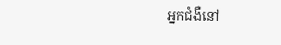អ្នកជំងឺនៅ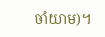ចាំយាម)។